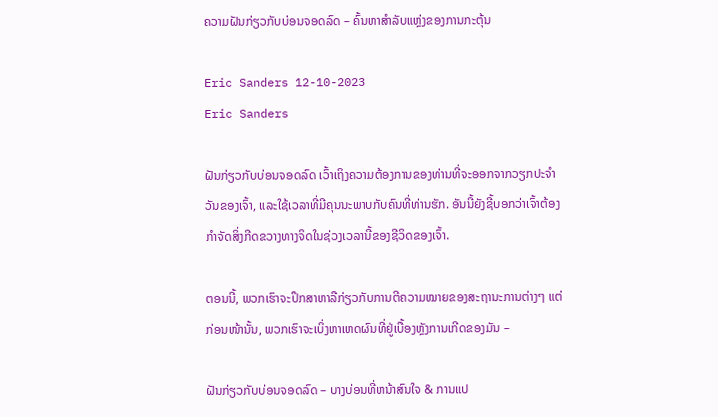ຄວາມຝັນກ່ຽວກັບບ່ອນຈອດລົດ – ຄົ້ນຫາສໍາລັບແຫຼ່ງຂອງການກະຕຸ້ນ

Eric Sanders 12-10-2023
Eric Sanders

ຝັນກ່ຽວກັບບ່ອນຈອດລົດ ເວົ້າເຖິງຄວາມຕ້ອງການຂອງທ່ານທີ່ຈະອອກຈາກວຽກປະຈໍາວັນຂອງເຈົ້າ, ແລະໃຊ້ເວລາທີ່ມີຄຸນນະພາບກັບຄົນທີ່ທ່ານຮັກ. ອັນນີ້ຍັງຊີ້ບອກວ່າເຈົ້າຕ້ອງກຳຈັດສິ່ງກີດຂວາງທາງຈິດໃນຊ່ວງເວລານີ້ຂອງຊີວິດຂອງເຈົ້າ.

ຕອນນີ້, ພວກເຮົາຈະປຶກສາຫາລືກ່ຽວກັບການຕີຄວາມໝາຍຂອງສະຖານະການຕ່າງໆ ແຕ່ກ່ອນໜ້ານັ້ນ, ພວກເຮົາຈະເບິ່ງຫາເຫດຜົນທີ່ຢູ່ເບື້ອງຫຼັງການເກີດຂອງມັນ –

ຝັນກ່ຽວກັບບ່ອນຈອດລົດ – ບາງບ່ອນທີ່ຫນ້າສົນໃຈ & ການແປ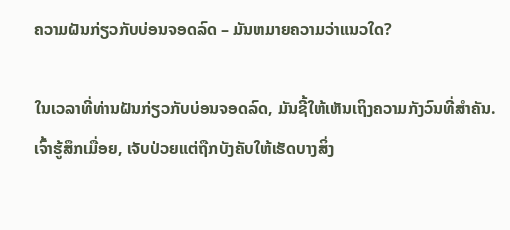ຄວາມຝັນກ່ຽວກັບບ່ອນຈອດລົດ – ມັນຫມາຍຄວາມວ່າແນວໃດ?

ໃນເວລາທີ່ທ່ານຝັນກ່ຽວກັບບ່ອນຈອດລົດ, ມັນຊີ້ໃຫ້ເຫັນເຖິງຄວາມກັງວົນທີ່ສໍາຄັນ. ເຈົ້າຮູ້ສຶກເມື່ອຍ, ເຈັບປ່ວຍແຕ່ຖືກບັງຄັບໃຫ້ເຮັດບາງສິ່ງ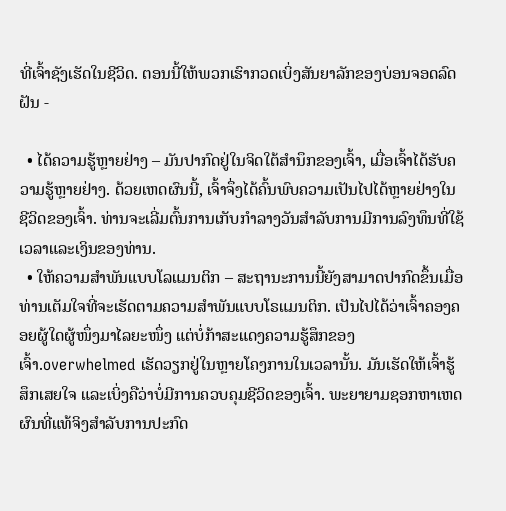ທີ່ເຈົ້າຊັງເຮັດໃນຊີວິດ. ຕອນນີ້ໃຫ້ພວກເຮົາກວດເບິ່ງສັນຍາລັກຂອງບ່ອນຈອດລົດຝັນ -

  • ໄດ້ຄວາມຮູ້ຫຼາຍຢ່າງ – ມັນປາກົດຢູ່ໃນຈິດໃຕ້ສຳນຶກຂອງເຈົ້າ, ເມື່ອເຈົ້າໄດ້ຮັບຄວາມຮູ້ຫຼາຍຢ່າງ. ດ້ວຍເຫດຜົນນີ້, ເຈົ້າຈຶ່ງໄດ້ຄົ້ນພົບຄວາມເປັນໄປໄດ້ຫຼາຍຢ່າງໃນຊີວິດຂອງເຈົ້າ. ທ່ານຈະເລີ່ມຕົ້ນການເກັບກໍາລາງວັນສໍາລັບການມີການລົງທຶນທີ່ໃຊ້ເວລາແລະເງິນຂອງທ່ານ.
  • ໃຫ້ຄວາມສຳພັນແບບໂລແມນຕິກ – ສະຖານະການນີ້ຍັງສາມາດປາກົດຂຶ້ນເມື່ອທ່ານເຕັມໃຈທີ່ຈະເຮັດຕາມຄວາມສຳພັນແບບໂຣແມນຕິກ. ເປັນໄປໄດ້ວ່າເຈົ້າຄອງຄອຍຜູ້ໃດຜູ້ໜຶ່ງມາໄລຍະໜຶ່ງ ແຕ່ບໍ່ກ້າສະແດງຄວາມຮູ້ສຶກຂອງເຈົ້າ.overwhelmed ເຮັດວຽກຢູ່ໃນຫຼາຍໂຄງການໃນເວລານັ້ນ. ມັນເຮັດໃຫ້ເຈົ້າຮູ້ສຶກເສຍໃຈ ແລະເບິ່ງຄືວ່າບໍ່ມີການຄວບຄຸມຊີວິດຂອງເຈົ້າ. ພະຍາຍາມຊອກຫາເຫດຜົນທີ່ແທ້ຈິງສໍາລັບການປະກົດ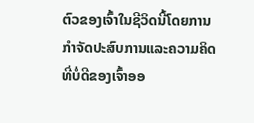ຕົວຂອງເຈົ້າໃນຊີວິດນີ້ໂດຍການກໍາຈັດປະສົບການແລະຄວາມຄິດທີ່ບໍ່ດີຂອງເຈົ້າອອ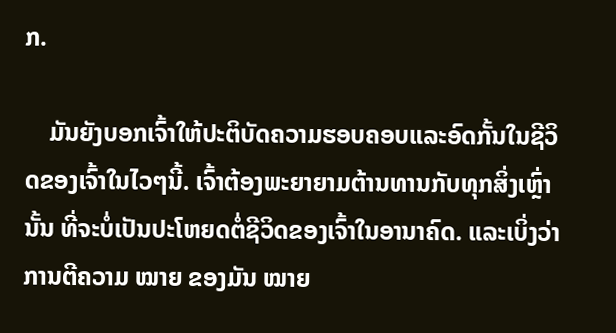ກ.

    ມັນຍັງບອກເຈົ້າໃຫ້ປະຕິບັດຄວາມຮອບຄອບແລະອົດກັ້ນໃນຊີວິດຂອງເຈົ້າໃນໄວໆນີ້. ເຈົ້າຕ້ອງພະຍາຍາມຕ້ານທານກັບທຸກສິ່ງເຫຼົ່ານັ້ນ ທີ່ຈະບໍ່ເປັນປະໂຫຍດຕໍ່ຊີວິດຂອງເຈົ້າໃນອານາຄົດ. ແລະເບິ່ງວ່າການຕີຄວາມ ໝາຍ ຂອງມັນ ໝາຍ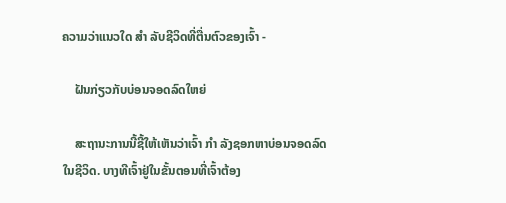ຄວາມວ່າແນວໃດ ສຳ ລັບຊີວິດທີ່ຕື່ນຕົວຂອງເຈົ້າ -

    ຝັນກ່ຽວກັບບ່ອນຈອດລົດໃຫຍ່

    ສະຖານະການນີ້ຊີ້ໃຫ້ເຫັນວ່າເຈົ້າ ກຳ ລັງຊອກຫາບ່ອນຈອດລົດໃນຊີວິດ. ບາງທີເຈົ້າຢູ່ໃນຂັ້ນຕອນທີ່ເຈົ້າຕ້ອງ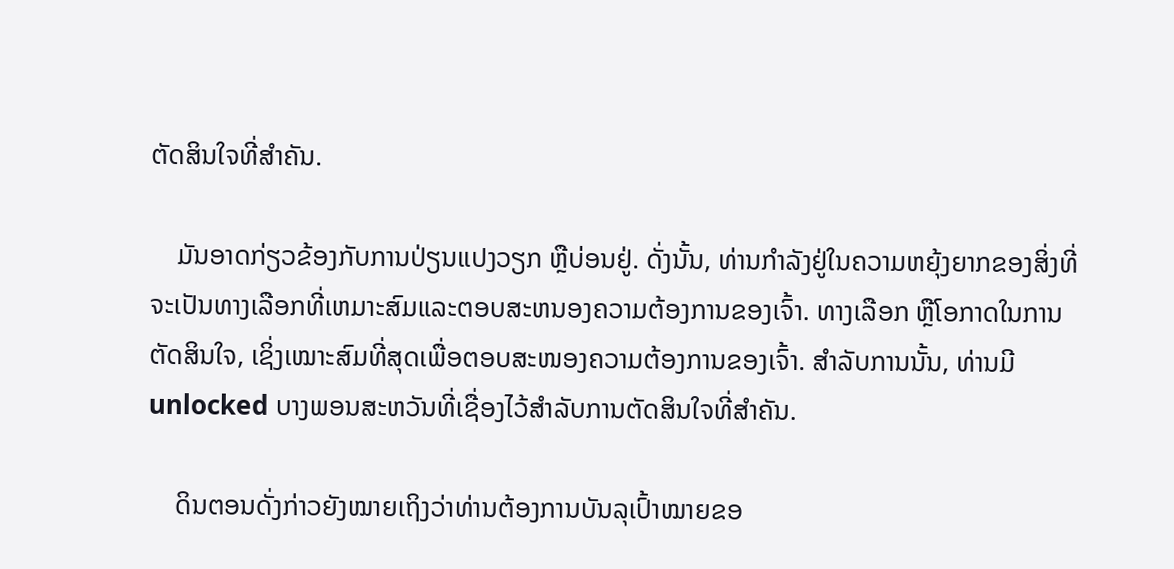ຕັດສິນໃຈທີ່ສຳຄັນ.

    ມັນອາດກ່ຽວຂ້ອງກັບການປ່ຽນແປງວຽກ ຫຼືບ່ອນຢູ່. ດັ່ງນັ້ນ, ທ່ານກໍາລັງຢູ່ໃນຄວາມຫຍຸ້ງຍາກຂອງສິ່ງທີ່ຈະເປັນທາງເລືອກທີ່ເຫມາະສົມແລະຕອບສະຫນອງຄວາມຕ້ອງການຂອງເຈົ້າ. ທາງເລືອກ ຫຼືໂອກາດໃນການຕັດສິນໃຈ, ເຊິ່ງເໝາະສົມທີ່ສຸດເພື່ອຕອບສະໜອງຄວາມຕ້ອງການຂອງເຈົ້າ. ສໍາລັບການນັ້ນ, ທ່ານມີunlocked ບາງພອນສະຫວັນທີ່ເຊື່ອງໄວ້ສໍາລັບການຕັດສິນໃຈທີ່ສໍາຄັນ.

    ດິນຕອນດັ່ງກ່າວຍັງໝາຍເຖິງວ່າທ່ານຕ້ອງການບັນລຸເປົ້າໝາຍຂອ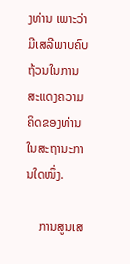ງທ່ານ ເພາະວ່າມີເສລີພາບຄົບຖ້ວນໃນການສະແດງຄວາມຄິດຂອງທ່ານໃນສະຖານະການໃດໜຶ່ງ.

    ການສູນເສ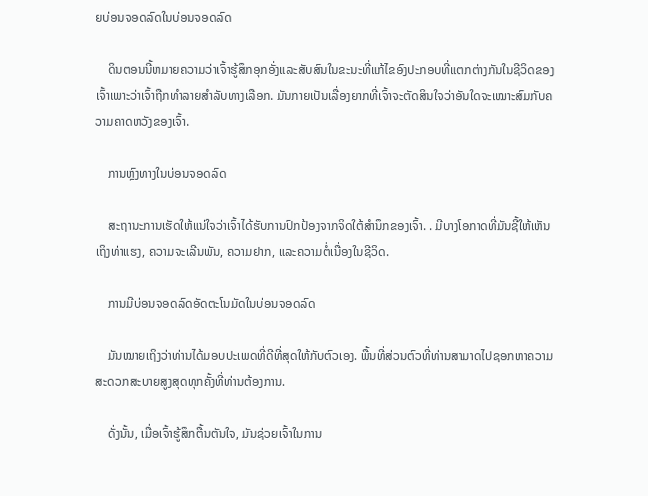ຍບ່ອນຈອດລົດໃນບ່ອນຈອດລົດ

    ດິນຕອນນີ້ຫມາຍຄວາມວ່າເຈົ້າຮູ້ສຶກອຸກອັ່ງແລະສັບສົນໃນຂະນະທີ່ແກ້ໄຂອົງປະກອບທີ່ແຕກຕ່າງກັນໃນຊີວິດຂອງເຈົ້າເພາະວ່າເຈົ້າຖືກທໍາລາຍສໍາລັບທາງເລືອກ. ມັນກາຍເປັນເລື່ອງຍາກທີ່ເຈົ້າຈະຕັດສິນໃຈວ່າອັນໃດຈະເໝາະສົມກັບຄວາມຄາດຫວັງຂອງເຈົ້າ.

    ການຫຼົງທາງໃນບ່ອນຈອດລົດ

    ສະຖານະການເຮັດໃຫ້ແນ່ໃຈວ່າເຈົ້າໄດ້ຮັບການປົກປ້ອງຈາກຈິດໃຕ້ສຳນຶກຂອງເຈົ້າ. . ມີບາງໂອກາດທີ່ມັນຊີ້ໃຫ້ເຫັນເຖິງທ່າແຮງ, ຄວາມຈະເລີນພັນ, ຄວາມຢາກ, ແລະຄວາມຕໍ່ເນື່ອງໃນຊີວິດ.

    ການມີບ່ອນຈອດລົດອັດຕະໂນມັດໃນບ່ອນຈອດລົດ

    ມັນໝາຍເຖິງວ່າທ່ານໄດ້ມອບປະເພດທີ່ດີທີ່ສຸດໃຫ້ກັບຕົວເອງ. ພື້ນທີ່ສ່ວນຕົວທີ່ທ່ານສາມາດໄປຊອກຫາຄວາມສະດວກສະບາຍສູງສຸດທຸກຄັ້ງທີ່ທ່ານຕ້ອງການ.

    ດັ່ງນັ້ນ, ເມື່ອເຈົ້າຮູ້ສຶກຕື້ນຕັນໃຈ, ມັນຊ່ວຍເຈົ້າໃນການ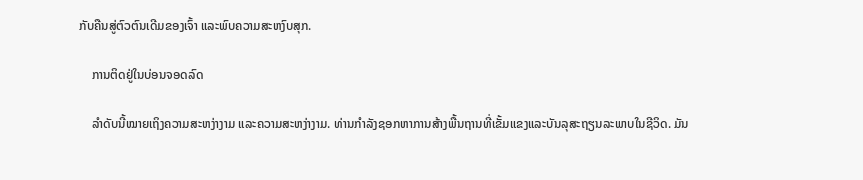ກັບຄືນສູ່ຕົວຕົນເດີມຂອງເຈົ້າ ແລະພົບຄວາມສະຫງົບສຸກ.

    ການຕິດຢູ່ໃນບ່ອນຈອດລົດ

    ລຳດັບນີ້ໝາຍເຖິງຄວາມສະຫງ່າງາມ ແລະຄວາມສະຫງ່າງາມ. ທ່ານກໍາລັງຊອກຫາການສ້າງພື້ນຖານທີ່ເຂັ້ມແຂງແລະບັນລຸສະຖຽນລະພາບໃນຊີວິດ. ມັນ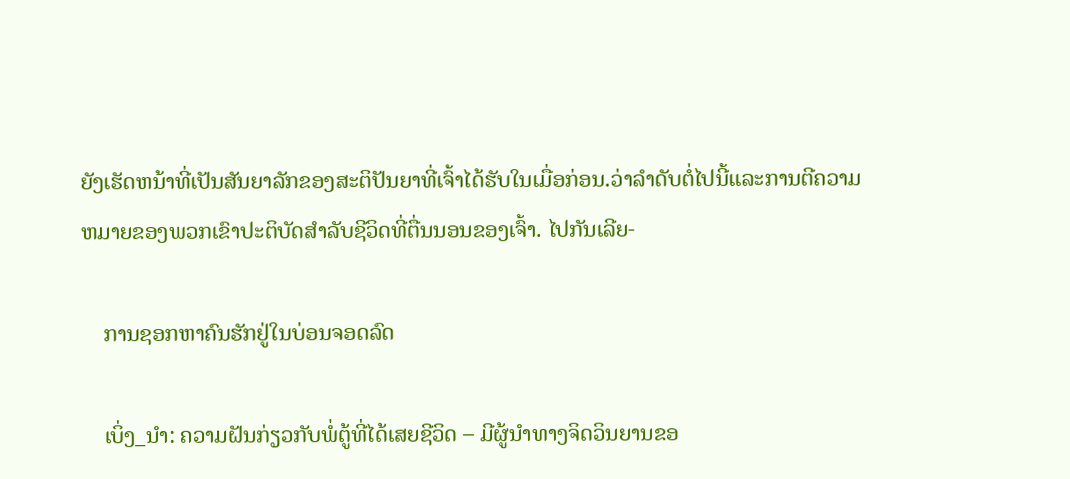ຍັງເຮັດຫນ້າທີ່ເປັນສັນຍາລັກຂອງສະຕິປັນຍາທີ່ເຈົ້າໄດ້ຮັບໃນເມື່ອກ່ອນ.ວ່າລໍາດັບຕໍ່ໄປນີ້ແລະການຕີຄວາມຫມາຍຂອງພວກເຂົາປະຕິບັດສໍາລັບຊີວິດທີ່ຕື່ນນອນຂອງເຈົ້າ. ໄປກັນເລີຍ-

    ການຊອກຫາຄົນຮັກຢູ່ໃນບ່ອນຈອດລົດ

    ເບິ່ງ_ນຳ: ຄວາມຝັນກ່ຽວກັບພໍ່ຕູ້ທີ່ໄດ້ເສຍຊີວິດ – ມີຜູ້ນໍາທາງຈິດວິນຍານຂອ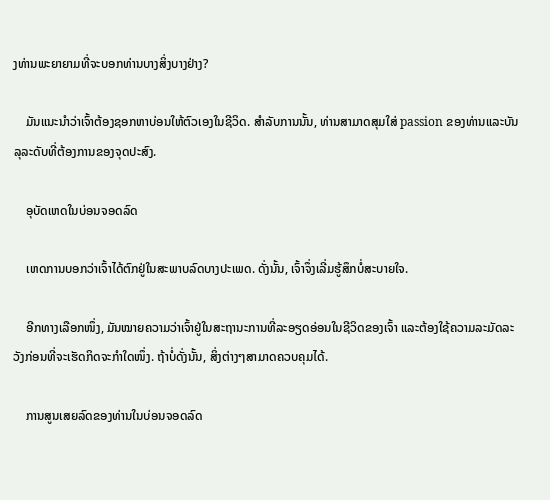ງທ່ານພະຍາຍາມທີ່ຈະບອກທ່ານບາງສິ່ງບາງຢ່າງ?

    ມັນແນະນຳວ່າເຈົ້າຕ້ອງຊອກຫາບ່ອນໃຫ້ຕົວເອງໃນຊີວິດ. ສໍາລັບການນັ້ນ, ທ່ານສາມາດສຸມໃສ່ passion ຂອງທ່ານແລະບັນລຸລະດັບທີ່ຕ້ອງການຂອງຈຸດປະສົງ.

    ອຸບັດເຫດໃນບ່ອນຈອດລົດ

    ເຫດການບອກວ່າເຈົ້າໄດ້ຕົກຢູ່ໃນສະພາບລົດບາງປະເພດ. ດັ່ງນັ້ນ, ເຈົ້າຈຶ່ງເລີ່ມຮູ້ສຶກບໍ່ສະບາຍໃຈ.

    ອີກທາງເລືອກໜຶ່ງ, ມັນໝາຍຄວາມວ່າເຈົ້າຢູ່ໃນສະຖານະການທີ່ລະອຽດອ່ອນໃນຊີວິດຂອງເຈົ້າ ແລະຕ້ອງໃຊ້ຄວາມລະມັດລະວັງກ່ອນທີ່ຈະເຮັດກິດຈະກຳໃດໜຶ່ງ. ຖ້າບໍ່ດັ່ງນັ້ນ, ສິ່ງຕ່າງໆສາມາດຄວບຄຸມໄດ້.

    ການສູນເສຍລົດຂອງທ່ານໃນບ່ອນຈອດລົດ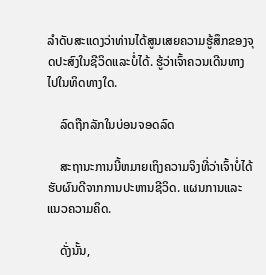ລໍາດັບສະແດງວ່າທ່ານໄດ້ສູນເສຍຄວາມຮູ້ສຶກຂອງຈຸດປະສົງໃນຊີວິດແລະບໍ່ໄດ້. ຮູ້ວ່າເຈົ້າຄວນເດີນທາງໄປໃນທິດທາງໃດ.

    ລົດຖືກລັກໃນບ່ອນຈອດລົດ

    ສະຖານະການນີ້ຫມາຍເຖິງຄວາມຈິງທີ່ວ່າເຈົ້າບໍ່ໄດ້ຮັບຜົນດີຈາກການປະຫານຊີວິດ. ແຜນການແລະແນວຄວາມຄິດ.

    ດັ່ງນັ້ນ,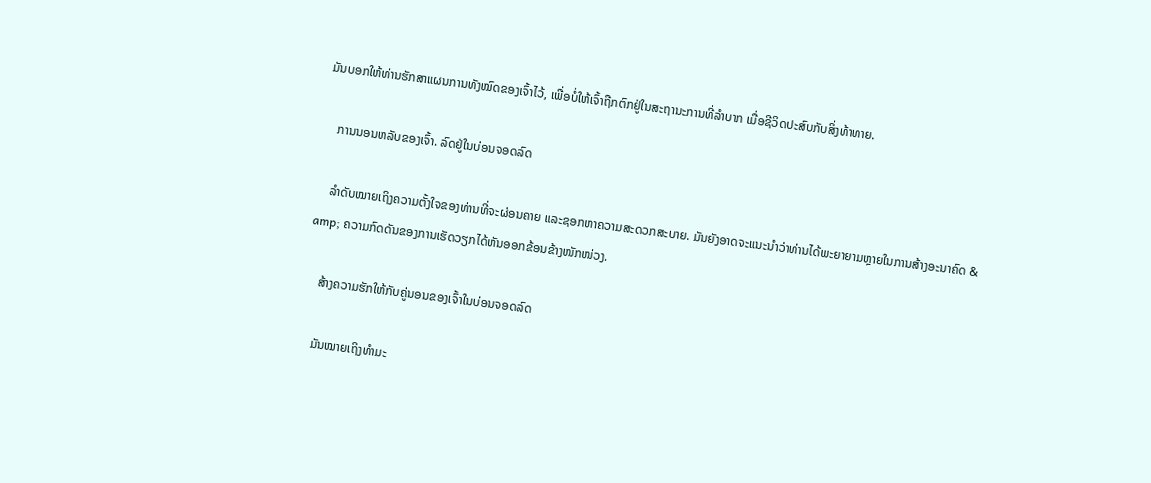ມັນບອກໃຫ້ທ່ານຮັກສາແຜນການທັງໝົດຂອງເຈົ້າໄວ້, ເພື່ອບໍ່ໃຫ້ເຈົ້າຖືກຕົກຢູ່ໃນສະຖານະການທີ່ລຳບາກ ເມື່ອຊີວິດປະສົບກັບສິ່ງທ້າທາຍ.

    ການນອນຫລັບຂອງເຈົ້າ. ລົດຢູ່ໃນບ່ອນຈອດລົດ

    ລຳດັບໝາຍເຖິງຄວາມຕັ້ງໃຈຂອງທ່ານທີ່ຈະຜ່ອນຄາຍ ແລະຊອກຫາຄວາມສະດວກສະບາຍ. ມັນຍັງອາດຈະແນະນໍາວ່າທ່ານໄດ້ພະຍາຍາມຫຼາຍໃນການສ້າງອະນາຄົດ & amp; ຄວາມກົດດັນຂອງການເຮັດວຽກໄດ້ຫັນອອກຂ້ອນຂ້າງໜັກໜ່ວງ.

    ສ້າງຄວາມຮັກໃຫ້ກັບຄູ່ນອນຂອງເຈົ້າໃນບ່ອນຈອດລົດ

    ມັນໝາຍເຖິງທຳມະ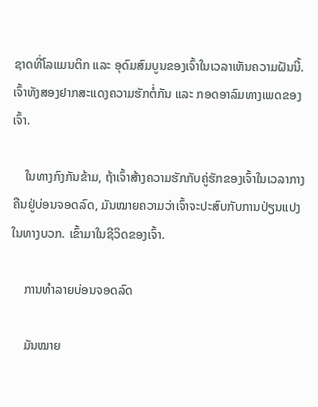ຊາດທີ່ໂລແມນຕິກ ແລະ ອຸດົມສົມບູນຂອງເຈົ້າໃນເວລາເຫັນຄວາມຝັນນີ້. ເຈົ້າທັງສອງຢາກສະແດງຄວາມຮັກຕໍ່ກັນ ແລະ ກອດອາລົມທາງເພດຂອງເຈົ້າ.

    ໃນທາງກົງກັນຂ້າມ, ຖ້າເຈົ້າສ້າງຄວາມຮັກກັບຄູ່ຮັກຂອງເຈົ້າໃນເວລາກາງຄືນຢູ່ບ່ອນຈອດລົດ, ມັນໝາຍຄວາມວ່າເຈົ້າຈະປະສົບກັບການປ່ຽນແປງໃນທາງບວກ. ເຂົ້າມາໃນຊີວິດຂອງເຈົ້າ.

    ການທຳລາຍບ່ອນຈອດລົດ

    ມັນໝາຍ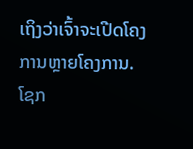ເຖິງວ່າເຈົ້າຈະເປີດໂຄງການຫຼາຍໂຄງການ. ໂຊກ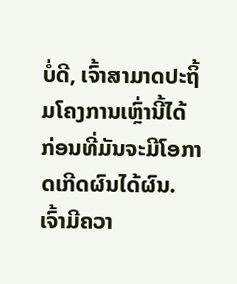ບໍ່ດີ, ເຈົ້າສາມາດປະຖິ້ມໂຄງການເຫຼົ່ານີ້ໄດ້ ກ່ອນທີ່ມັນຈະມີໂອກາດເກີດຜົນໄດ້ຜົນ. ເຈົ້າມີຄວາ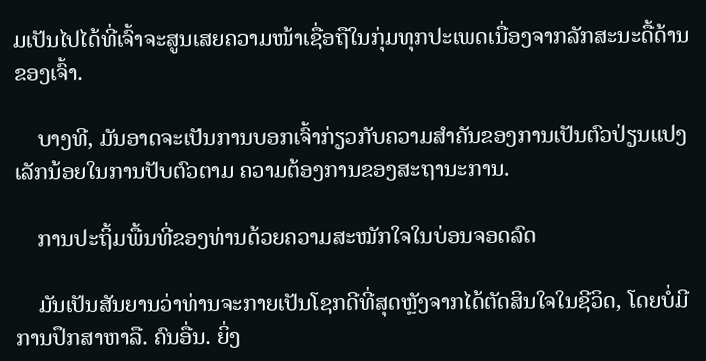ມເປັນໄປໄດ້ທີ່ເຈົ້າຈະສູນເສຍຄວາມໜ້າເຊື່ອຖືໃນກຸ່ມທຸກປະເພດເນື່ອງຈາກລັກສະນະດື້ດ້ານຂອງເຈົ້າ.

    ບາງທີ, ມັນອາດຈະເປັນການບອກເຈົ້າກ່ຽວກັບຄວາມສຳຄັນຂອງການເປັນຕົວປ່ຽນແປງເລັກນ້ອຍໃນການປັບຕົວຕາມ ຄວາມຕ້ອງການຂອງສະຖານະການ.

    ການປະຖິ້ມພື້ນທີ່ຂອງທ່ານດ້ວຍຄວາມສະໝັກໃຈໃນບ່ອນຈອດລົດ

    ມັນເປັນສັນຍານວ່າທ່ານຈະກາຍເປັນໂຊກດີທີ່ສຸດຫຼັງຈາກໄດ້ຕັດສິນໃຈໃນຊີວິດ, ໂດຍບໍ່ມີການປຶກສາຫາລື. ຄົນອື່ນ. ຍິ່ງ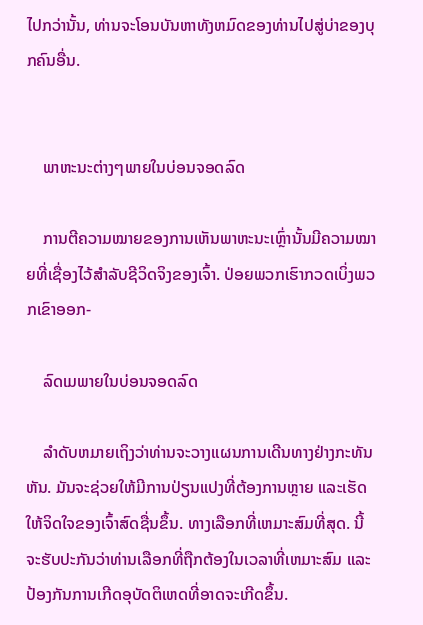ໄປກວ່ານັ້ນ, ທ່ານຈະໂອນບັນຫາທັງຫມົດຂອງທ່ານໄປສູ່ບ່າຂອງບຸກຄົນອື່ນ.


    ພາຫະນະຕ່າງໆພາຍໃນບ່ອນຈອດລົດ

    ການຕີຄວາມໝາຍຂອງການເຫັນພາຫະນະເຫຼົ່ານັ້ນມີຄວາມໝາຍທີ່ເຊື່ອງໄວ້ສຳລັບຊີວິດຈິງຂອງເຈົ້າ. ປ່ອຍພວກເຮົາກວດເບິ່ງພວກເຂົາອອກ-

    ລົດເມພາຍໃນບ່ອນຈອດລົດ

    ລໍາດັບຫມາຍເຖິງວ່າທ່ານຈະວາງແຜນການເດີນທາງຢ່າງກະທັນຫັນ. ມັນຈະຊ່ວຍໃຫ້ມີການປ່ຽນແປງທີ່ຕ້ອງການຫຼາຍ ແລະເຮັດໃຫ້ຈິດໃຈຂອງເຈົ້າສົດຊື່ນຂຶ້ນ. ທາງເລືອກທີ່ເຫມາະສົມທີ່ສຸດ. ນີ້ຈະຮັບປະກັນວ່າທ່ານເລືອກທີ່ຖືກຕ້ອງໃນເວລາທີ່ເຫມາະສົມ ແລະປ້ອງກັນການເກີດອຸບັດຕິເຫດທີ່ອາດຈະເກີດຂຶ້ນ.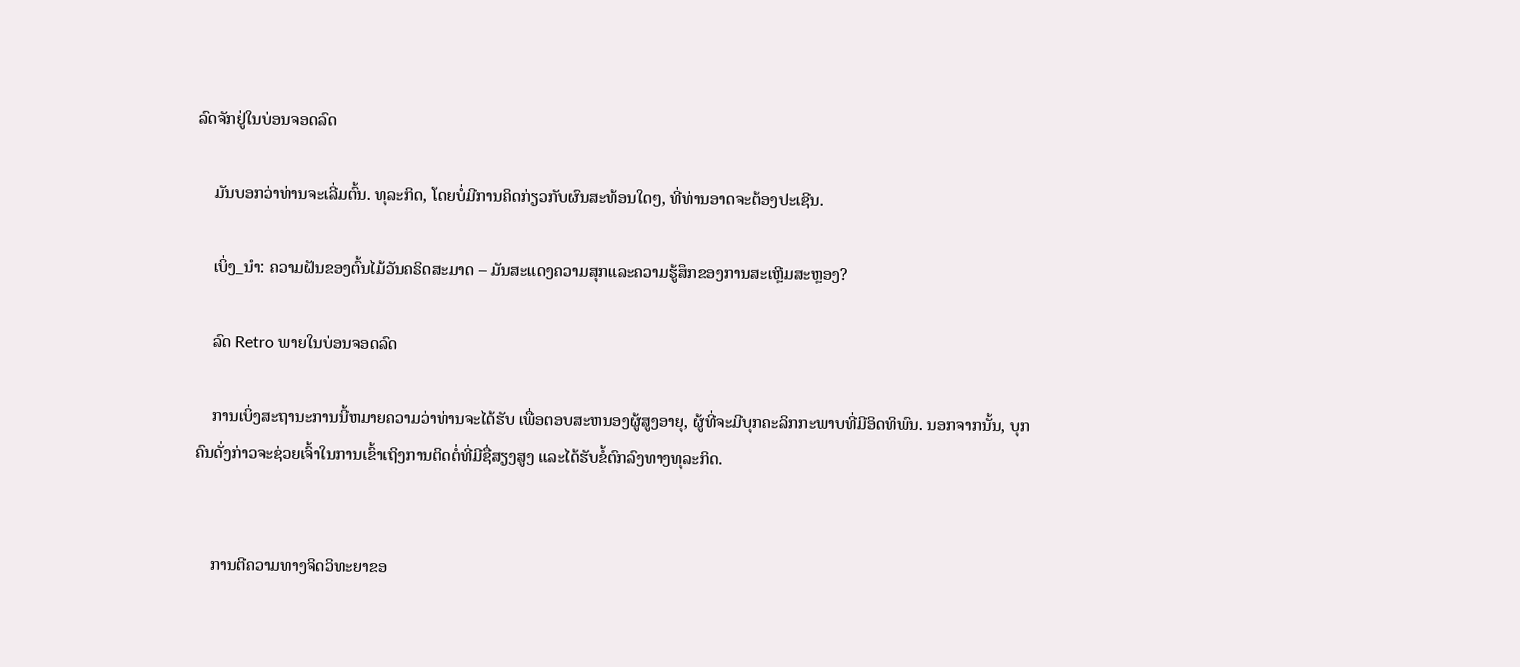ລົດຈັກຢູ່ໃນບ່ອນຈອດລົດ

    ມັນບອກວ່າທ່ານຈະເລີ່ມຕົ້ນ. ທຸລະກິດ, ໂດຍບໍ່ມີການຄິດກ່ຽວກັບຜົນສະທ້ອນໃດໆ, ທີ່ທ່ານອາດຈະຕ້ອງປະເຊີນ.

    ເບິ່ງ_ນຳ: ຄວາມຝັນຂອງຕົ້ນໄມ້ວັນຄຣິດສະມາດ – ມັນສະແດງຄວາມສຸກແລະຄວາມຮູ້ສຶກຂອງການສະເຫຼີມສະຫຼອງ?

    ລົດ Retro ພາຍໃນບ່ອນຈອດລົດ

    ການເບິ່ງສະຖານະການນີ້ຫມາຍຄວາມວ່າທ່ານຈະໄດ້ຮັບ ເພື່ອຕອບສະຫນອງຜູ້ສູງອາຍຸ, ຜູ້ທີ່ຈະມີບຸກຄະລິກກະພາບທີ່ມີອິດທິພົນ. ນອກຈາກນັ້ນ, ບຸກຄົນດັ່ງກ່າວຈະຊ່ວຍເຈົ້າໃນການເຂົ້າເຖິງການຕິດຕໍ່ທີ່ມີຊື່ສຽງສູງ ແລະໄດ້ຮັບຂໍ້ຕົກລົງທາງທຸລະກິດ.


    ການຕີຄວາມທາງຈິດວິທະຍາຂອ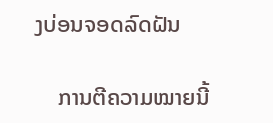ງບ່ອນຈອດລົດຝັນ

    ການຕີຄວາມໝາຍນີ້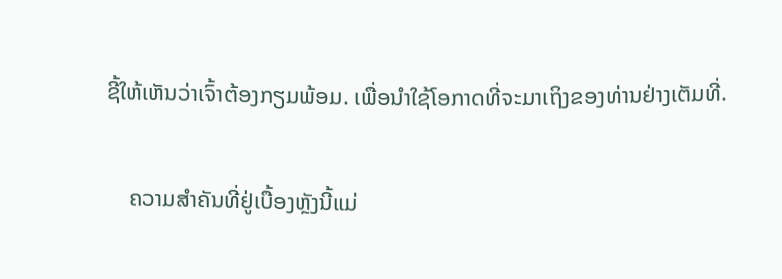ຊີ້ໃຫ້ເຫັນວ່າເຈົ້າຕ້ອງກຽມພ້ອມ. ເພື່ອນຳໃຊ້ໂອກາດທີ່ຈະມາເຖິງຂອງທ່ານຢ່າງເຕັມທີ່.

    ຄວາມສຳຄັນທີ່ຢູ່ເບື້ອງຫຼັງນີ້ແມ່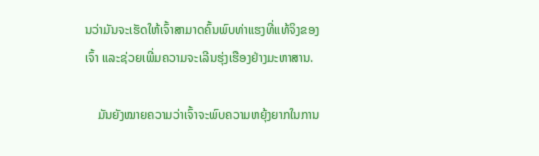ນວ່າມັນຈະເຮັດໃຫ້ເຈົ້າສາມາດຄົ້ນພົບທ່າແຮງທີ່ແທ້ຈິງຂອງເຈົ້າ ແລະຊ່ວຍເພີ່ມຄວາມຈະເລີນຮຸ່ງເຮືອງຢ່າງມະຫາສານ.

    ມັນຍັງໝາຍຄວາມວ່າເຈົ້າຈະພົບຄວາມຫຍຸ້ງຍາກໃນການ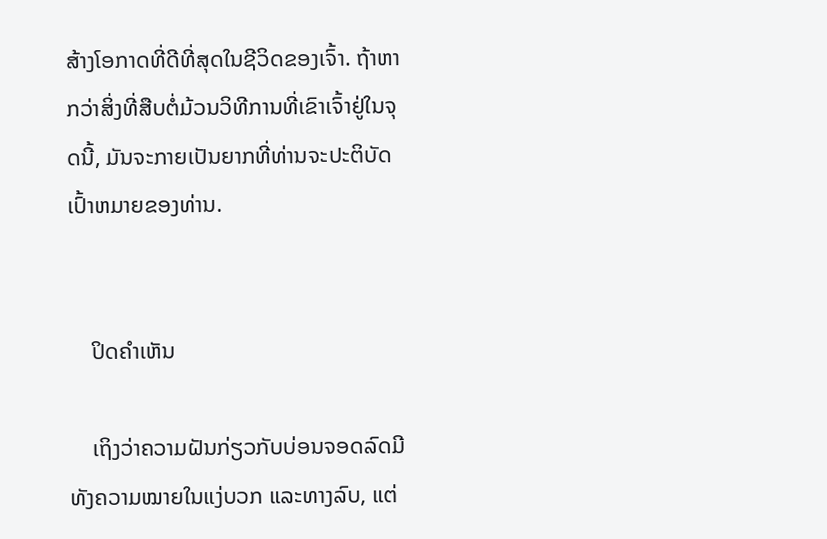ສ້າງໂອກາດທີ່ດີທີ່ສຸດໃນຊີວິດຂອງເຈົ້າ. ຖ້າຫາກວ່າສິ່ງທີ່ສືບຕໍ່ມ້ວນວິທີການທີ່ເຂົາເຈົ້າຢູ່ໃນຈຸດນີ້, ມັນຈະກາຍເປັນຍາກທີ່ທ່ານຈະປະຕິບັດເປົ້າຫມາຍຂອງທ່ານ.


    ປິດຄຳເຫັນ

    ເຖິງວ່າຄວາມຝັນກ່ຽວກັບບ່ອນຈອດລົດມີທັງຄວາມໝາຍໃນແງ່ບວກ ແລະທາງລົບ, ແຕ່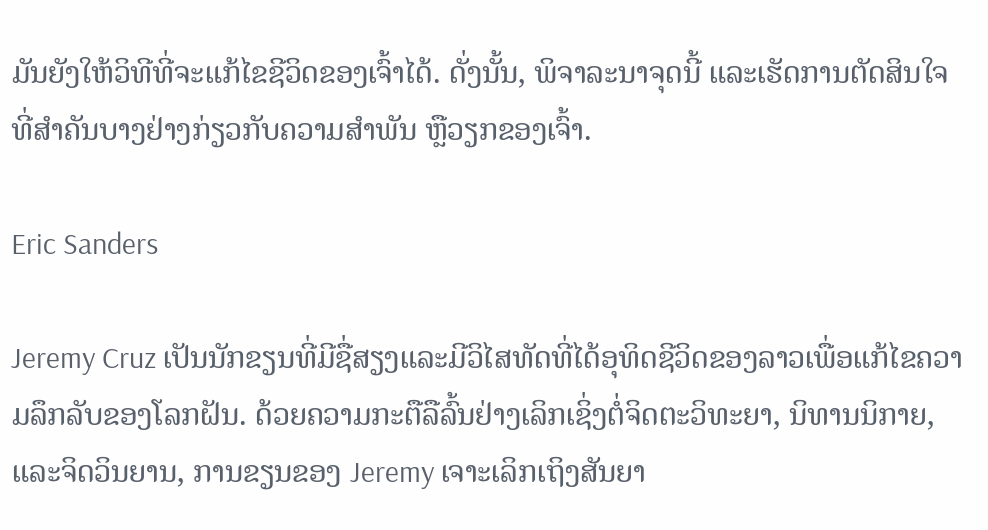ມັນຍັງໃຫ້ວິທີທີ່ຈະແກ້ໄຂຊີວິດຂອງເຈົ້າໄດ້. ດັ່ງນັ້ນ, ພິຈາລະນາຈຸດນີ້ ແລະເຮັດການຕັດສິນໃຈທີ່ສຳຄັນບາງຢ່າງກ່ຽວກັບຄວາມສຳພັນ ຫຼືວຽກຂອງເຈົ້າ.

Eric Sanders

Jeremy Cruz ເປັນນັກຂຽນທີ່ມີຊື່ສຽງແລະມີວິໄສທັດທີ່ໄດ້ອຸທິດຊີວິດຂອງລາວເພື່ອແກ້ໄຂຄວາມລຶກລັບຂອງໂລກຝັນ. ດ້ວຍຄວາມກະຕືລືລົ້ນຢ່າງເລິກເຊິ່ງຕໍ່ຈິດຕະວິທະຍາ, ນິທານນິກາຍ, ແລະຈິດວິນຍານ, ການຂຽນຂອງ Jeremy ເຈາະເລິກເຖິງສັນຍາ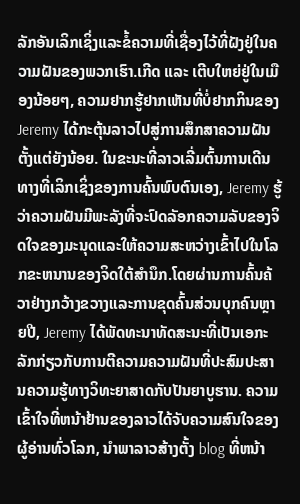ລັກອັນເລິກເຊິ່ງແລະຂໍ້ຄວາມທີ່ເຊື່ອງໄວ້ທີ່ຝັງຢູ່ໃນຄວາມຝັນຂອງພວກເຮົາ.ເກີດ ແລະ ເຕີບໃຫຍ່ຢູ່ໃນເມືອງນ້ອຍໆ, ຄວາມຢາກຮູ້ຢາກເຫັນທີ່ບໍ່ຢາກກິນຂອງ Jeremy ໄດ້ກະຕຸ້ນລາວໄປສູ່ການສຶກສາຄວາມຝັນຕັ້ງແຕ່ຍັງນ້ອຍ. ໃນຂະນະທີ່ລາວເລີ່ມຕົ້ນການເດີນທາງທີ່ເລິກເຊິ່ງຂອງການຄົ້ນພົບຕົນເອງ, Jeremy ຮູ້ວ່າຄວາມຝັນມີພະລັງທີ່ຈະປົດລັອກຄວາມລັບຂອງຈິດໃຈຂອງມະນຸດແລະໃຫ້ຄວາມສະຫວ່າງເຂົ້າໄປໃນໂລກຂະຫນານຂອງຈິດໃຕ້ສໍານຶກ.ໂດຍຜ່ານການຄົ້ນຄ້ວາຢ່າງກວ້າງຂວາງແລະການຂຸດຄົ້ນສ່ວນບຸກຄົນຫຼາຍປີ, Jeremy ໄດ້ພັດທະນາທັດສະນະທີ່ເປັນເອກະລັກກ່ຽວກັບການຕີຄວາມຄວາມຝັນທີ່ປະສົມປະສານຄວາມຮູ້ທາງວິທະຍາສາດກັບປັນຍາບູຮານ. ຄວາມເຂົ້າໃຈທີ່ຫນ້າຢ້ານຂອງລາວໄດ້ຈັບຄວາມສົນໃຈຂອງຜູ້ອ່ານທົ່ວໂລກ, ນໍາພາລາວສ້າງຕັ້ງ blog ທີ່ຫນ້າ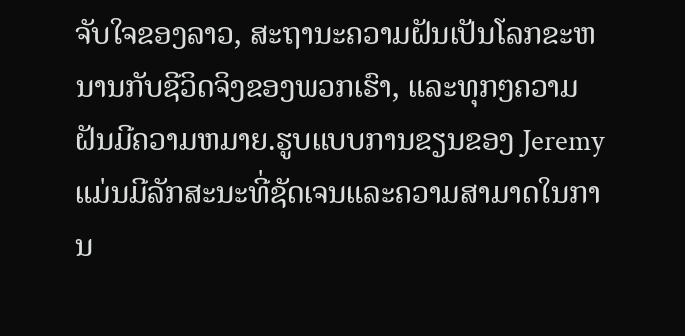ຈັບໃຈຂອງລາວ, ສະຖານະຄວາມຝັນເປັນໂລກຂະຫນານກັບຊີວິດຈິງຂອງພວກເຮົາ, ແລະທຸກໆຄວາມຝັນມີຄວາມຫມາຍ.ຮູບແບບການຂຽນຂອງ Jeremy ແມ່ນມີລັກສະນະທີ່ຊັດເຈນແລະຄວາມສາມາດໃນການ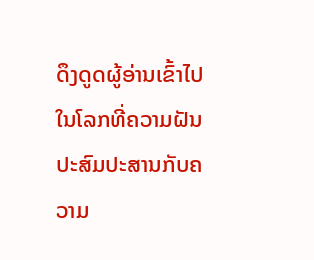ດຶງດູດຜູ້ອ່ານເຂົ້າໄປໃນໂລກທີ່ຄວາມຝັນປະສົມປະສານກັບຄວາມ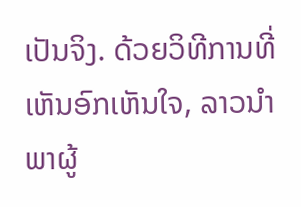ເປັນຈິງ. ດ້ວຍວິທີການທີ່ເຫັນອົກເຫັນໃຈ, ລາວນໍາພາຜູ້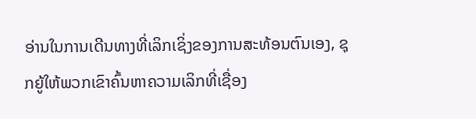ອ່ານໃນການເດີນທາງທີ່ເລິກເຊິ່ງຂອງການສະທ້ອນຕົນເອງ, ຊຸກຍູ້ໃຫ້ພວກເຂົາຄົ້ນຫາຄວາມເລິກທີ່ເຊື່ອງ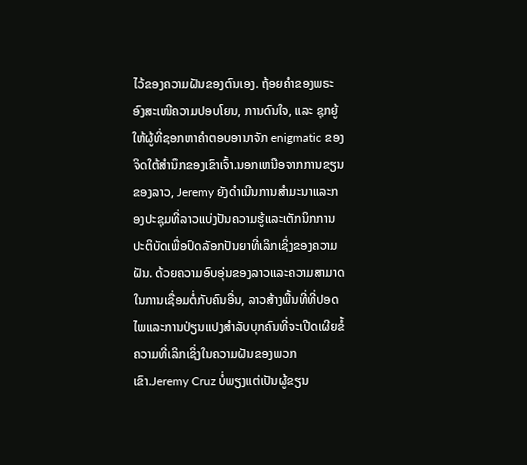ໄວ້ຂອງຄວາມຝັນຂອງຕົນເອງ. ຖ້ອຍຄຳຂອງພຣະອົງສະເໜີຄວາມປອບໂຍນ, ການດົນໃຈ, ແລະ ຊຸກຍູ້ໃຫ້ຜູ້ທີ່ຊອກຫາຄຳຕອບອານາຈັກ enigmatic ຂອງຈິດໃຕ້ສໍານຶກຂອງເຂົາເຈົ້າ.ນອກເຫນືອຈາກການຂຽນຂອງລາວ, Jeremy ຍັງດໍາເນີນການສໍາມະນາແລະກອງປະຊຸມທີ່ລາວແບ່ງປັນຄວາມຮູ້ແລະເຕັກນິກການປະຕິບັດເພື່ອປົດລັອກປັນຍາທີ່ເລິກເຊິ່ງຂອງຄວາມຝັນ. ດ້ວຍຄວາມອົບອຸ່ນຂອງລາວແລະຄວາມສາມາດໃນການເຊື່ອມຕໍ່ກັບຄົນອື່ນ, ລາວສ້າງພື້ນທີ່ທີ່ປອດໄພແລະການປ່ຽນແປງສໍາລັບບຸກຄົນທີ່ຈະເປີດເຜີຍຂໍ້ຄວາມທີ່ເລິກເຊິ່ງໃນຄວາມຝັນຂອງພວກເຂົາ.Jeremy Cruz ບໍ່ພຽງແຕ່ເປັນຜູ້ຂຽນ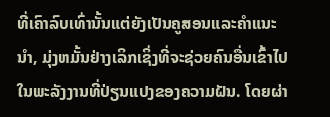ທີ່ເຄົາລົບເທົ່ານັ້ນແຕ່ຍັງເປັນຄູສອນແລະຄໍາແນະນໍາ, ມຸ່ງຫມັ້ນຢ່າງເລິກເຊິ່ງທີ່ຈະຊ່ວຍຄົນອື່ນເຂົ້າໄປໃນພະລັງງານທີ່ປ່ຽນແປງຂອງຄວາມຝັນ. ໂດຍຜ່າ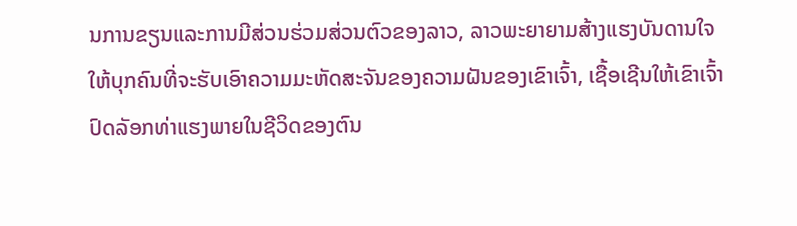ນການຂຽນແລະການມີສ່ວນຮ່ວມສ່ວນຕົວຂອງລາວ, ລາວພະຍາຍາມສ້າງແຮງບັນດານໃຈໃຫ້ບຸກຄົນທີ່ຈະຮັບເອົາຄວາມມະຫັດສະຈັນຂອງຄວາມຝັນຂອງເຂົາເຈົ້າ, ເຊື້ອເຊີນໃຫ້ເຂົາເຈົ້າປົດລັອກທ່າແຮງພາຍໃນຊີວິດຂອງຕົນ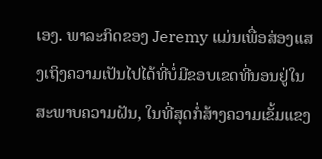ເອງ. ພາລະກິດຂອງ Jeremy ແມ່ນເພື່ອສ່ອງແສງເຖິງຄວາມເປັນໄປໄດ້ທີ່ບໍ່ມີຂອບເຂດທີ່ນອນຢູ່ໃນສະພາບຄວາມຝັນ, ໃນທີ່ສຸດກໍ່ສ້າງຄວາມເຂັ້ມແຂງ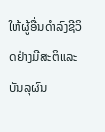ໃຫ້ຜູ້ອື່ນດໍາລົງຊີວິດຢ່າງມີສະຕິແລະບັນລຸຜົນ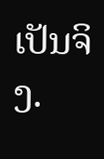ເປັນຈິງ.